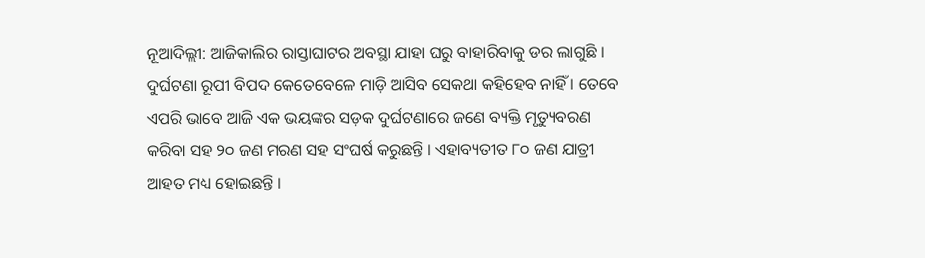ନୂଆଦିଲ୍ଲୀ: ଆଜିକାଲିର ରାସ୍ତାଘାଟର ଅବସ୍ଥା ଯାହା ଘରୁ ବାହାରିବାକୁ ଡର ଲାଗୁଛି । ଦୁର୍ଘଟଣା ରୂପୀ ବିପଦ କେତେବେଳେ ମାଡ଼ି ଆସିବ ସେକଥା କହିହେବ ନାହିଁ । ତେବେ ଏପରି ଭାବେ ଆଜି ଏକ ଭୟଙ୍କର ସଡ଼କ ଦୁର୍ଘଟଣାରେ ଜଣେ ବ୍ୟକ୍ତି ମୃତ୍ୟୁବରଣ କରିବା ସହ ୨୦ ଜଣ ମରଣ ସହ ସଂଘର୍ଷ କରୁଛନ୍ତି । ଏହାବ୍ୟତୀତ ୮୦ ଜଣ ଯାତ୍ରୀ ଆହତ ମଧ୍ୟ ହୋଇଛନ୍ତି ।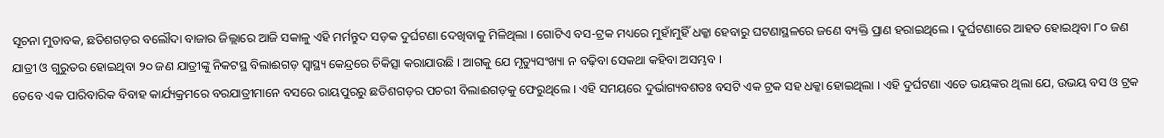ସୂଚନା ମୁତାବକ, ଛତିଶଗଡ଼ର ବଲୌଦା ବାଜାର ଜିଲ୍ଲାରେ ଆଜି ସକାଳୁ ଏହି ମର୍ମନ୍ତୁଦ ସଡ଼କ ଦୁର୍ଘଟଣା ଦେଖିବାକୁ ମିଳିଥିଲା । ଗୋଟିଏ ବସ-ଟ୍ରକ ମଧ୍ୟରେ ମୁହାଁମୁହିଁ ଧକ୍କା ହେବାରୁ ଘଟଣାସ୍ଥଳରେ ଜଣେ ବ୍ୟକ୍ତି ପ୍ରାଣ ହରାଇଥିଲେ । ଦୁର୍ଘଟଣାରେ ଆହତ ହୋଇଥିବା ୮୦ ଜଣ ଯାତ୍ରୀ ଓ ଗୁରୁତର ହୋଇଥିବା ୨୦ ଜଣ ଯାତ୍ରୀଙ୍କୁ ନିକଟସ୍ଥ ବିଲାଈଗଡ଼ ସ୍ୱାସ୍ଥ୍ୟ କେନ୍ଦ୍ରରେ ଚିକିତ୍ସା କରାଯାଉଛି । ଆଗକୁ ଯେ ମୃତ୍ୟୁସଂଖ୍ୟା ନ ବଢ଼ିବା ସେକଥା କହିବା ଅସମ୍ଭବ ।
ତେବେ ଏକ ପାରିବାରିକ ବିବାହ କାର୍ଯ୍ୟକ୍ରମରେ ବରଯାତ୍ରୀମାନେ ବସରେ ରାୟପୁରରୁ ଛତିଶଗଡ଼ର ପଚରୀ ବିଲାଈଗଡ଼କୁ ଫେରୁଥିଲେ । ଏହି ସମୟରେ ଦୁର୍ଭାଗ୍ୟବଶତଃ ବସଟି ଏକ ଟ୍ରକ ସହ ଧକ୍କା ହୋଇଥିଲା । ଏହି ଦୁର୍ଘଟଣା ଏତେ ଭୟଙ୍କର ଥିଲା ଯେ, ଉଭୟ ବସ ଓ ଟ୍ରକ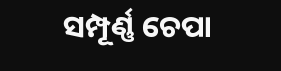ସମ୍ପୂର୍ଣ୍ଣ ଚେପା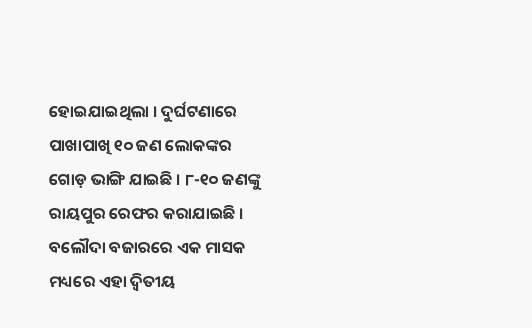ହୋଇଯାଇଥିଲା । ଦୁର୍ଘଟଣାରେ ପାଖାପାଖି ୧୦ ଜଣ ଲୋକଙ୍କର ଗୋଡ଼ ଭାଙ୍ଗି ଯାଇଛି । ୮-୧୦ ଜଣଙ୍କୁ ରାୟପୁର ରେଫର କରାଯାଇଛି । ବଲୌଦା ବଜାରରେ ଏକ ମାସକ ମଧ୍ୟରେ ଏହା ଦ୍ୱିତୀୟ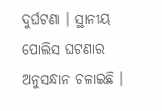ଦୁର୍ଘଟଣା । ସ୍ଥାନୀୟ ପୋଲିସ ଘଟଣାର ଅନୁସନ୍ଧାନ ଚଳାଇଛି ।